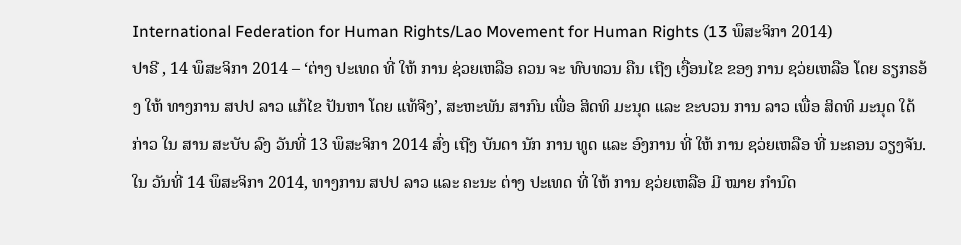International Federation for Human Rights/Lao Movement for Human Rights (13 ພຶສະຈິກາ 2014)
ປາຣີ , 14 ພຶສະຈິກາ 2014 – ‘ຕ່າງ ປະເທດ ທີ່ ໃຫ້ ການ ຊ່ວຍເຫລືອ ຄວນ ຈະ ທົບທວນ ຄືນ ເຖີງ ເງື່ອນໄຂ ຂອງ ການ ຊວ່ຍເຫລືອ ໂດຍ ຣຽກຣອ້ງ ໃຫ້ ທາງການ ສປປ ລາວ ແກ້ໄຂ ປັນຫາ ໂດຍ ແທ້ຈີງ’, ສະຫະພັນ ສາກົນ ເພື່ອ ສິດທິ ມະນຸດ ແລະ ຂະບວນ ການ ລາວ ເພື່ອ ສິດທິ ມະນຸດ ໃດ້ ກ່າວ ໃນ ສານ ສະບັບ ລົງ ວັນທີ່ 13 ພຶສະຈິກາ 2014 ສົ່ງ ເຖີງ ບັນດາ ນັກ ການ ທູດ ແລະ ອົງການ ທີ່ ໃຫ້ ການ ຊວ່ຍເຫລືອ ທີ່ ນະຄອນ ວຽງຈັນ.
ໃນ ວັນທີ່ 14 ພຶສະຈິກາ 2014, ທາງການ ສປປ ລາວ ແລະ ຄະນະ ຕ່າງ ປະເທດ ທີ່ ໃຫ້ ການ ຊວ່ຍເຫລືອ ມີ ໝາຍ ກຳນົດ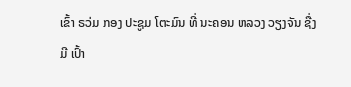ເຂົ້າ ຣວ່ມ ກອງ ປະຊູມ ໂຕະມົນ ທີ່ ນະຄອນ ຫລວງ ວຽງຈັນ ຊື່ງ ມີ ເປົ້າ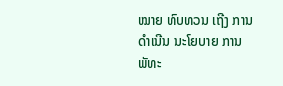ໝາຍ ທົບທວນ ເຖີງ ການ ດຳເນີນ ນະໂຍບາຍ ການ ພັທະ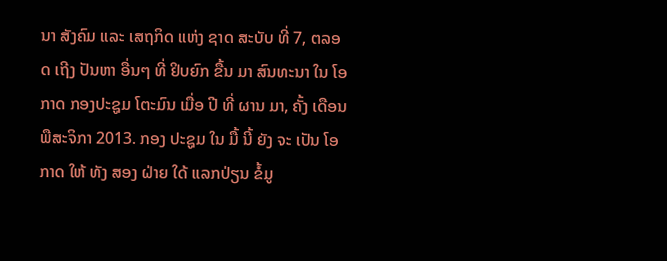ນາ ສັງຄົມ ແລະ ເສຖກິດ ແຫ່ງ ຊາດ ສະບັບ ທີ່ 7, ຕລອດ ເຖີງ ປັນຫາ ອື່ນໆ ທີ່ ຢິບຍົກ ຂື້ນ ມາ ສົນທະນາ ໃນ ໂອກາດ ກອງປະຊູມ ໂຕະມົນ ເມື່ອ ປີ ທີ່ ຜານ ມາ, ຄັ້ງ ເດືອນ ພືສະຈິກາ 2013. ກອງ ປະຊູມ ໃນ ມື້ ນີ້ ຍັງ ຈະ ເປັນ ໂອກາດ ໃຫ້ ທັງ ສອງ ຝ່າຍ ໃດ້ ແລກປ່ຽນ ຂໍ້ມູ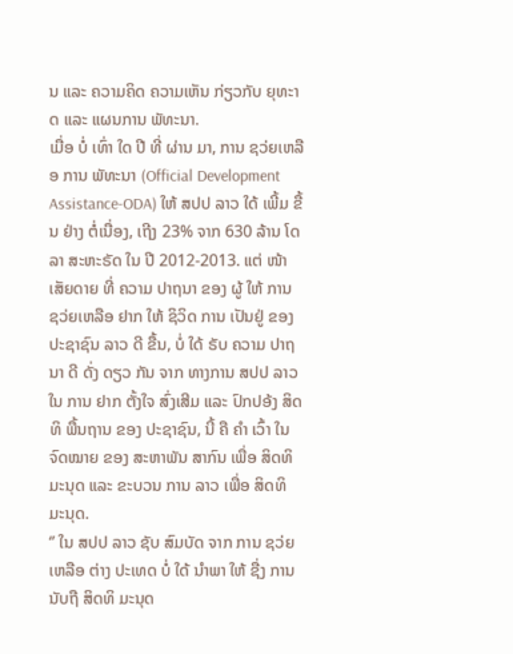ນ ແລະ ຄວາມຄິດ ຄວາມເຫັນ ກ່ຽວກັບ ຍຸທະາດ ແລະ ແຜນການ ພັທະນາ.
ເມື່ອ ບໍ່ ເທົ່າ ໃດ ປີ ທີ່ ຜ່ານ ມາ, ການ ຊວ່ຍເຫລືອ ການ ພັທະນາ (Official Development Assistance-ODA) ໃຫ້ ສປປ ລາວ ໃດ້ ເພີ້ມ ຂື້ນ ຢ່າງ ຕໍ່ເນື່ອງ, ເຖີງ 23% ຈາກ 630 ລ້ານ ໂດລາ ສະຫະຣັດ ໃນ ປີ 2012-2013. ແຕ່ ໜ້າ ເສັຍດາຍ ທີ່ ຄວາມ ປາຖນາ ຂອງ ຜູ້ ໃຫ້ ການ ຊວ່ຍເຫລືອ ຢາກ ໃຫ້ ຊິວິດ ການ ເປັນຢູ່ ຂອງ ປະຊາຊົນ ລາວ ດີ ຂື້ນ, ບໍ່ ໃດ້ ຣັບ ຄວາມ ປາຖນາ ດີ ດັ່ງ ດຽວ ກັນ ຈາກ ທາງການ ສປປ ລາວ ໃນ ການ ຢາກ ຕັ້ງໃຈ ສົ່ງເສີມ ແລະ ປົກປອ້ງ ສິດທິ ພື້ນຖານ ຂອງ ປະຊາຊົນ, ນີ້ ຄື ຄຳ ເວົ້າ ໃນ ຈົດໝາຍ ຂອງ ສະຫາພັນ ສາກົນ ເພື່ອ ສິດທິ ມະນຸດ ແລະ ຂະບວນ ການ ລາວ ເພື່ອ ສິດທິ ມະນຸດ.
‘’ ໃນ ສປປ ລາວ ຊັບ ສົມບັດ ຈາກ ການ ຊວ່ຍເຫລືອ ຕ່າງ ປະເທດ ບໍ່ ໃດ້ ນຳພາ ໃຫ້ ຊື່ງ ການ ນັບຖື ສິດທິ ມະນຸດ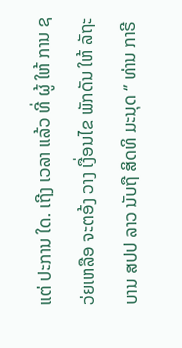ແຕ່ ປະການ ໃດ. ເຖີງ ເວລາ ແລ້ວ ທີ່ ຜູ້ ໃຫ້ ການ ຊວ່ຍເຫລືອ ຈະຕອ້ງ ວາງ ເງື່ອນໄຂ ພັກດັນ ໃຫ້ ລັຖະບານ ສປປ ລາວ ນັບຖື ສິດທິ ມະນຸດ ‘’ ທ່ານ ກາຣີ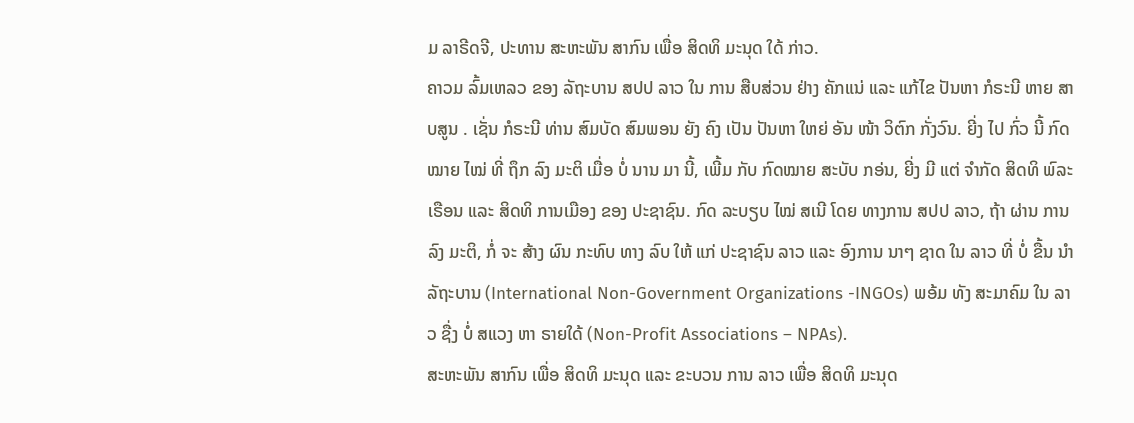ມ ລາຣີດຈີ, ປະທານ ສະຫະພັນ ສາກົນ ເພື່ອ ສິດທິ ມະນຸດ ໃດ້ ກ່າວ.
ຄາວມ ລົ້ມເຫລວ ຂອງ ລັຖະບານ ສປປ ລາວ ໃນ ການ ສືບສ່ວນ ຢ່າງ ຄັກແນ່ ແລະ ແກ້ໄຂ ປັນຫາ ກໍຣະນີ ຫາຍ ສາບສູນ . ເຊັ່ນ ກໍຣະນີ ທ່ານ ສົມບັດ ສົມພອນ ຍັງ ຄົງ ເປັນ ປັນຫາ ໃຫຍ່ ອັນ ໜ້າ ວິຕົກ ກັ່ງວົນ. ຍີ່ງ ໄປ ກົ່ວ ນີ້ ກົດໝາຍ ໄໝ່ ທີ່ ຖຶກ ລົງ ມະຕິ ເມື່ອ ບໍ່ ນານ ມາ ນີ້, ເພີ້ມ ກັບ ກົດໝາຍ ສະບັບ ກອ່ນ, ຍີ່ງ ມີ ແຕ່ ຈຳກັດ ສິດທິ ພົລະເຣືອນ ແລະ ສິດທິ ການເມືອງ ຂອງ ປະຊາຊົນ. ກົດ ລະບຽບ ໄໝ່ ສເນີ ໂດຍ ທາງການ ສປປ ລາວ, ຖ້າ ຜ່ານ ການ ລົງ ມະຕິ, ກໍ່ ຈະ ສ້າງ ຜົນ ກະທົບ ທາງ ລົບ ໃຫ້ ແກ່ ປະຊາຊົນ ລາວ ແລະ ອົງການ ນາໆ ຊາດ ໃນ ລາວ ທີ່ ບໍ່ ຂື້ນ ນຳ ລັຖະບານ (International Non-Government Organizations -INGOs) ພອ້ມ ທັງ ສະມາຄົມ ໃນ ລາວ ຊື່ງ ບໍ່ ສແວງ ຫາ ຣາຍໃດ້ (Non-Profit Associations – NPAs).
ສະຫະພັນ ສາກົນ ເພື່ອ ສິດທິ ມະນຸດ ແລະ ຂະບວນ ການ ລາວ ເພື່ອ ສິດທິ ມະນຸດ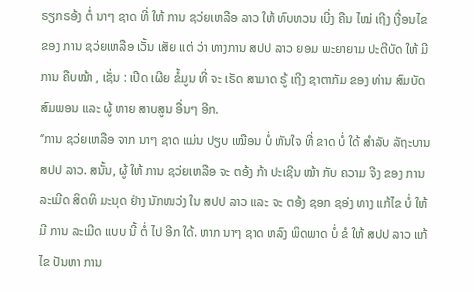ຣຽກຣອ້ງ ຕໍ່ ນາໆ ຊາດ ທີ່ ໃຫ້ ການ ຊວ່ຍເຫລືອ ລາວ ໃຫ້ ທົບທວນ ເບີ່ງ ຄືນ ໄໝ່ ເຖີງ ເງື່ອນໄຂ ຂອງ ການ ຊວ່ຍເຫລືອ ເວັ້ນ ເສັຍ ແຕ່ ວ່າ ທາງການ ສປປ ລາວ ຍອມ ພະຍາຍາມ ປະຕີບັດ ໃຫ້ ມີ ການ ຄືບໝ້າ , ເຊັ່ນ : ເປີດ ເຜີຍ ຂໍ້ມູນ ທີ່ ຈະ ເຣັດ ສາມາດ ຣູ້ ເຖີງ ຊາຕາກັມ ຂອງ ທ່ານ ສົມບັດ ສົມພອນ ແລະ ຜູ້ ຫາຍ ສາບສູນ ອື່ນໆ ອີກ.
‘’ການ ຊວ່ຍເຫລືອ ຈາກ ນາໆ ຊາດ ແມ່ນ ປຽບ ເໝືອນ ບໍ່ ຫັນໃຈ ທີ່ ຂາດ ບໍ່ ໃດ້ ສຳລັບ ລັຖະບານ ສປປ ລາວ. ສນັ້ນ, ຜູ້ ໃຫ້ ການ ຊວ່ຍເຫລືອ ຈະ ຕອ້ງ ກ້າ ປະເຊີນ ໝ້າ ກັບ ຄວາມ ຈີງ ຂອງ ການ ລະເມີດ ສິດທິ ມະນຸດ ຢ່າງ ນັກໜວ່ງ ໃນ ສປປ ລາວ ແລະ ຈະ ຕອ້ງ ຊອກ ຊອ່ງ ທາງ ແກ້ໄຂ ບໍ່ ໃຫ້ ມີ ການ ລະເມີດ ແບບ ນີ້ ຕໍ່ ໄປ ອີກ ໃດ້. ຫາກ ນາໆ ຊາດ ຫລົງ ພິດພາດ ບໍ່ ຂໍ ໃຫ້ ສປປ ລາວ ແກ້ໄຂ ປັນຫາ ການ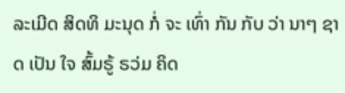ລະເມີດ ສິດທິ ມະນຸດ ກໍ່ ຈະ ເທົ່າ ກັນ ກັບ ວ່າ ນາໆ ຊາດ ເປັນ ໃຈ ສົ້ມຣູ້ ຣວ່ມ ຄິດ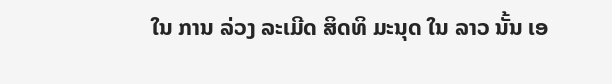ໃນ ການ ລ່ວງ ລະເມີດ ສິດທິ ມະນຸດ ໃນ ລາວ ນັ້ນ ເອ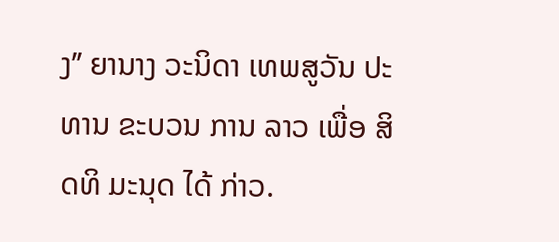ງ’’ ຍານາງ ວະນິດາ ເທພສູວັນ ປະທານ ຂະບວນ ການ ລາວ ເພື່ອ ສິດທິ ມະນຸດ ໄດ້ ກ່າວ.